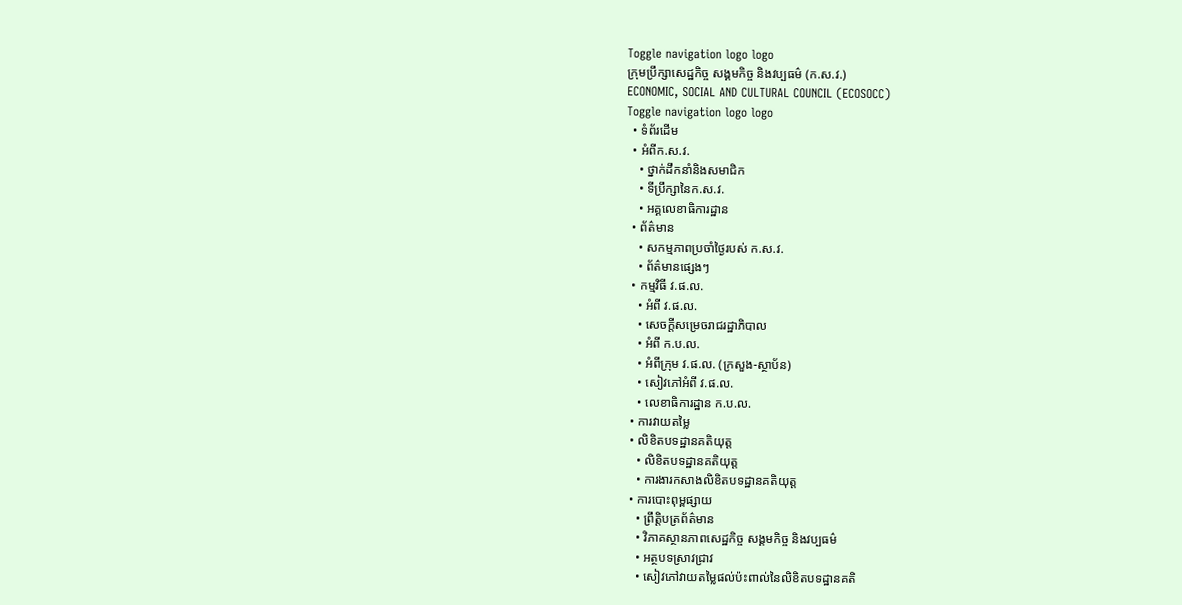Toggle navigation logo logo
ក្រុមប្រឹក្សាសេដ្ឋកិច្ច សង្គមកិច្ច និងវប្បធម៌ (ក.ស.វ.)
ECONOMIC, SOCIAL AND CULTURAL COUNCIL (ECOSOCC)
Toggle navigation logo logo
  • ទំព័រដើម
  • អំពីក.ស.វ.
    • ថ្នាក់ដឹកនាំនិងសមាជិក
    • ទីប្រឹក្សានៃក.ស.វ.
    • អគ្គលេខាធិការដ្ឋាន
  • ព័ត៌មាន
    • សកម្មភាពប្រចាំថ្ងៃរបស់ ក.ស.វ.
    • ព័ត៌មានផ្សេងៗ
  • កម្មវិធី វ.ផ.ល.
    • អំពី វ.ផ.ល.
    • សេចក្ដីសម្រេចរាជរដ្ឋាភិបាល
    • អំពី ក.ប.ល.
    • អំពីក្រុម វ.ផ.ល. (ក្រសួង-ស្ថាប័ន)
    • សៀវភៅអំពី វ.ផ.ល.
    • លេខាធិការដ្ឋាន ក.ប.ល.
  • ការវាយតម្លៃ
  • លិខិតបទដ្ឋានគតិយុត្ត
    • លិខិតបទដ្ឋានគតិយុត្ត
    • ការងារកសាងលិខិតបទដ្ឋានគតិយុត្ត
  • ការបោះពុម្ពផ្សាយ
    • ព្រឹត្តិបត្រព័ត៌មាន
    • វិភាគស្ថានភាពសេដ្ឋកិច្ច សង្គមកិច្ច និងវប្បធម៌
    • អត្ថបទស្រាវជ្រាវ
    • សៀវភៅវាយតម្លៃផល់ប៉ះពាល់នៃលិខិតបទដ្ឋានគតិ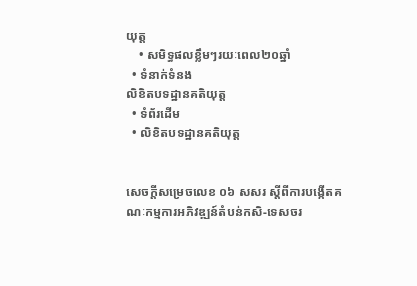យុត្ត
    • សមិទ្ធផលខ្លឹមៗរយៈពេល២០ឆ្នាំ
  • ទំនាក់ទំនង
លិខិតបទដ្ឋានគតិយុត្ត
  • ទំព័រដើម
  • លិខិតបទដ្ឋានគតិយុត្ត


សេចក្ដីសម្រេចលេខ ០៦ សសរ ស្ដីពីការបង្កើតគណៈកម្មការអភិវឌ្ឍន៍តំបន់កសិ-ទេសចរ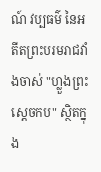ណ៍ វប្បធម៌ នៃអតីតព្រះបរមរាជវាំងចាស់ "ហ្លួងព្រះស្ដេចកប" ស្ថិតក្នុង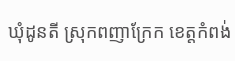ឃុំដូនតី ស្រុកពញាក្រែក ខេត្តកំពង់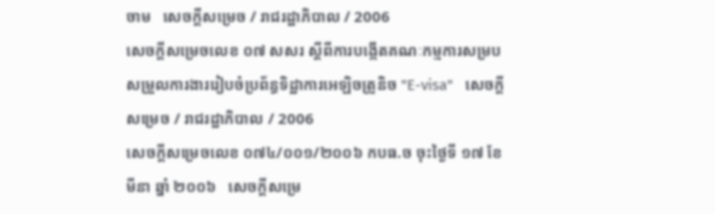ចាម   សេចក្ដីសម្រេច / រាជរដ្ឋាភិបាល / 2006
សេចក្ដីសម្រេចលេខ ០៧ សសរ ស្ដីពីការបង្កើតគណៈកម្មការសម្របសម្រួលការងាររៀបចំប្រព័ន្ធទិដ្ឋាការអេឡិចត្រូនិច "E-visa"   សេចក្ដីសម្រេច / រាជរដ្ឋាភិបាល / 2006
សេចក្ដីសម្រេចលេខ ០៧៤/០០១/២០០៦ កបធ.ច ចុះថ្ងៃទី ១៧ ខែ មីនា ឆ្នាំ ២០០៦   សេចក្ដីសម្រេ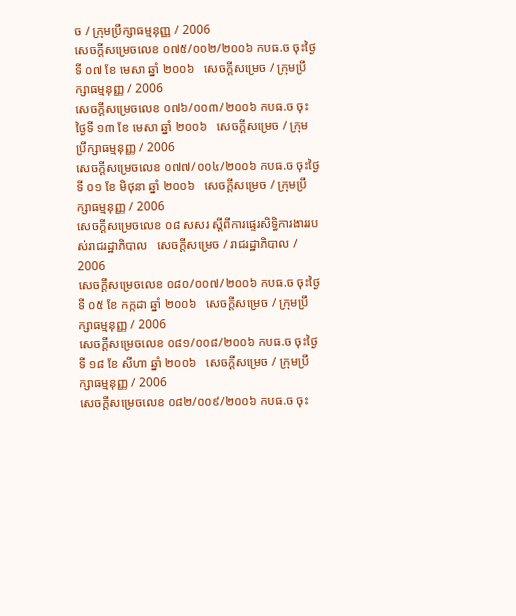ច / ក្រុមប្រឹក្សាធម្មនុញ្ញ / 2006
សេចក្ដីសម្រេចលេខ ០៧៥/០០២/២០០៦ កបធ.ច ចុះថ្ងៃទី ០៧ ខែ មេសា ឆ្នាំ ២០០៦   សេចក្ដីសម្រេច / ក្រុមប្រឹក្សាធម្មនុញ្ញ / 2006
សេចក្ដីសម្រេចលេខ ០៧៦/០០៣/២០០៦ កបធ.ច ចុះថ្ងៃទី ១៣ ខែ មេសា ឆ្នាំ ២០០៦   សេចក្ដីសម្រេច / ក្រុមប្រឹក្សាធម្មនុញ្ញ / 2006
សេចក្ដីសម្រេចលេខ ០៧៧/០០៤/២០០៦ កបធ.ច ចុះថ្ងៃទី ០១ ខែ មិថុនា ឆ្នាំ ២០០៦   សេចក្ដីសម្រេច / ក្រុមប្រឹក្សាធម្មនុញ្ញ / 2006
សេចក្ដីសម្រេចលេខ ០៨ សសរ ស្ដីពីការផ្ទេរសិទ្ធិការងាររបស់រាជរដ្ឋាភិបាល   សេចក្ដីសម្រេច / រាជរដ្ឋាភិបាល / 2006
សេចក្ដីសម្រេចលេខ ០៨០/០០៧/២០០៦ កបធ.ច ចុះថ្ងៃទី ០៥ ខែ កក្កដា ឆ្នាំ ២០០៦   សេចក្ដីសម្រេច / ក្រុមប្រឹក្សាធម្មនុញ្ញ / 2006
សេចក្ដីសម្រេចលេខ ០៨១/០០៨/២០០៦ កបធ.ច ចុះថ្ងៃទី ១៨ ខែ សីហា ឆ្នាំ ២០០៦   សេចក្ដីសម្រេច / ក្រុមប្រឹក្សាធម្មនុញ្ញ / 2006
សេចក្ដីសម្រេចលេខ ០៨២/០០៩/២០០៦ កបធ.ច ចុះ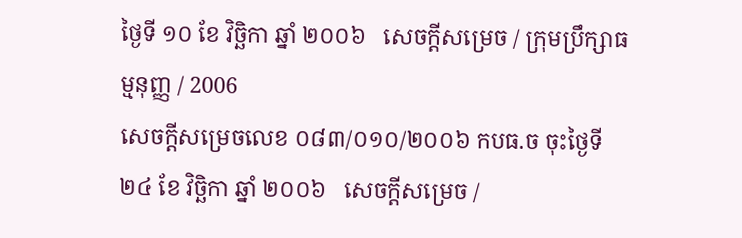ថ្ងៃទី ១០ ខែ វិច្ឆិកា ឆ្នាំ ២០០៦   សេចក្ដីសម្រេច / ក្រុមប្រឹក្សាធម្មនុញ្ញ / 2006
សេចក្ដីសម្រេចលេខ ០៨៣/០១០/២០០៦ កបធ.ច ចុះថ្ងៃទី ២៤ ខែ វិច្ឆិកា ឆ្នាំ ២០០៦   សេចក្ដីសម្រេច /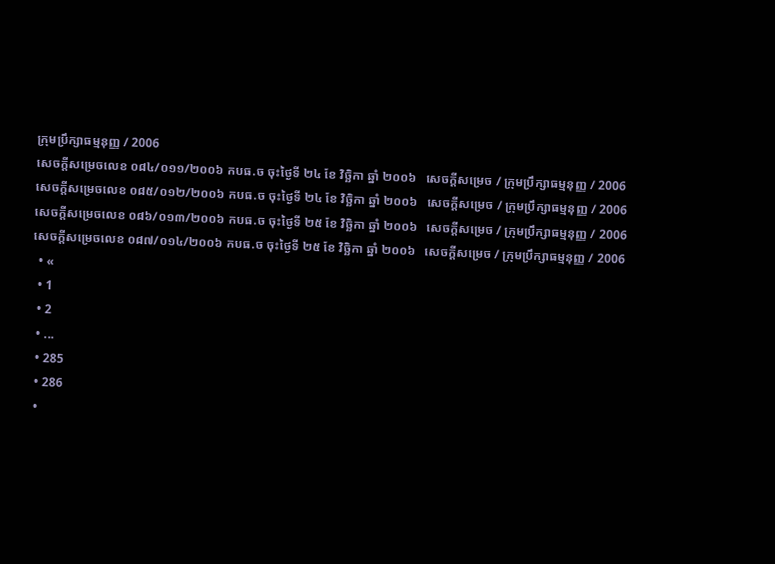ក្រុមប្រឹក្សាធម្មនុញ្ញ / 2006
សេចក្ដីសម្រេចលេខ ០៨៤/០១១/២០០៦ កបធ.ច ចុះថ្ងៃទី ២៤ ខែ វិច្ឆិកា ឆ្នាំ ២០០៦   សេចក្ដីសម្រេច / ក្រុមប្រឹក្សាធម្មនុញ្ញ / 2006
សេចក្ដីសម្រេចលេខ ០៨៥/០១២/២០០៦ កបធ.ច ចុះថ្ងៃទី ២៤ ខែ វិច្ឆិកា ឆ្នាំ ២០០៦   សេចក្ដីសម្រេច / ក្រុមប្រឹក្សាធម្មនុញ្ញ / 2006
សេចក្ដីសម្រេចលេខ ០៨៦/០១៣/២០០៦ កបធ.ច ចុះថ្ងៃទី ២៥ ខែ វិច្ឆិកា ឆ្នាំ ២០០៦   សេចក្ដីសម្រេច / ក្រុមប្រឹក្សាធម្មនុញ្ញ / 2006
សេចក្ដីសម្រេចលេខ ០៨៧/០១៤/២០០៦ កបធ.ច ចុះថ្ងៃទី ២៥ ខែ វិច្ឆិកា ឆ្នាំ ២០០៦   សេចក្ដីសម្រេច / ក្រុមប្រឹក្សាធម្មនុញ្ញ / 2006
  • «
  • 1
  • 2
  • ...
  • 285
  • 286
  •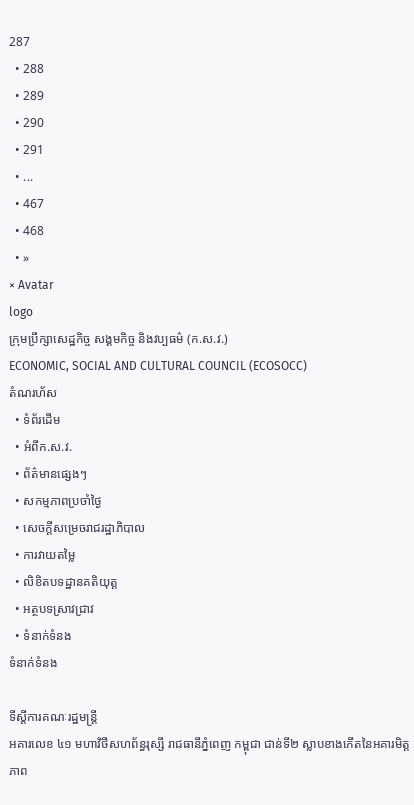287
  • 288
  • 289
  • 290
  • 291
  • ...
  • 467
  • 468
  • »
× Avatar
logo
ក្រុមប្រឹក្សាសេដ្ឋកិច្ច សង្គមកិច្ច និងវប្បធម៌ (ក.ស.វ.)
ECONOMIC, SOCIAL AND CULTURAL COUNCIL (ECOSOCC)
តំណរហ័ស
  • ទំព័រដើម
  • អំពីក.ស.វ.
  • ព័ត៌មានផ្សេងៗ
  • សកម្មភាពប្រចាំថ្ងៃ
  • សេចក្ដីសម្រេចរាជរដ្ឋាភិបាល
  • ការវាយតម្លៃ
  • លិខិតបទដ្ឋានគតិយុត្ត
  • អត្ថបទស្រាវជ្រាវ
  • ទំនាក់ទំនង
ទំនាក់ទំនង

ទីស្តីការគណៈរដ្ឋមន្ត្រី
អគារលេខ ៤១ មហាវិថីសហព័ន្ធរុស្សី រាជធានីភ្នំពេញ កម្ពុជា ជាន់ទី២ ស្លាបខាងកើតនៃអគារមិត្តភាព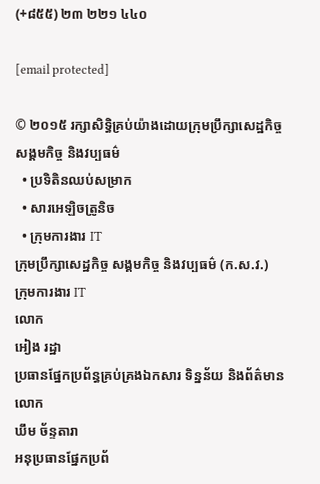(+៨៥៥) ២៣ ២២១ ៤៤០

[email protected]

© ២០១៥ រក្សាសិទ្ធិគ្រប់យ៉ាងដោយក្រុមប្រឹក្សាសេដ្ឋកិច្ច សង្គមកិច្ច និងវប្បធម៌
  • ប្រទិតិនឈប់សម្រាក
  • សារអេឡិចត្រូនិច
  • ក្រុមការងារ IT
ក្រុមប្រឹក្សាសេដ្ឋកិច្ច សង្គមកិច្ច និងវប្បធម៌ (ក.ស.វ.)
ក្រុមការងារ IT
លោក
អៀង រដ្ឋា
ប្រធានផ្នែកប្រព័ន្ធគ្រប់គ្រងឯកសារ ទិន្នន័យ និងព័ត៌មាន
លោក
ឃឹម ច័ន្ទតារា
អនុប្រធានផ្នែកប្រព័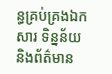ន្ធគ្រប់គ្រងឯកសារ ទិន្នន័យ និងព័ត៌មាន